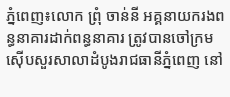ភ្នំពេញ៖លោក ព្រុំ ចាន់នី អគ្គនាយករងពន្ធនាគារដាក់ពន្ធនាគារ ត្រូវបានចៅក្រមស៊ើបសួរសាលាដំបូងរាជធានីភ្នំពេញ នៅ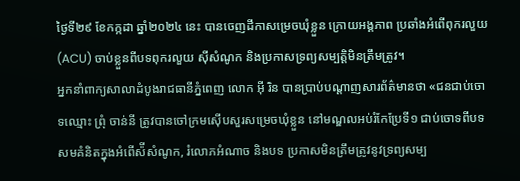ថ្ងៃទី២៩ ខែកក្កដា ឆ្នាំ២០២៤ នេះ បានចេញដីកាសម្រេចឃុំខ្លួន ក្រោយអង្គភាព ប្រឆាំងអំពើពុករលួយ (ACU) ចាប់ខ្លួនពីបទពុករលួយ ស៊ីសំណូក និងប្រកាសទ្រព្យសម្បត្តិមិនត្រឹមត្រូវ។
អ្នកនាំពាក្យសាលាដំបូងរាជធានីភ្នំពេញ លោក អ៊ី រិន បានប្រាប់បណ្តាញសារព័ត៌មានថា «ជនជាប់ចោទឈ្មោះ ព្រុំ ចាន់នី ត្រូវបានចៅក្រមស៊ើបសួរសម្រេចឃុំខ្លួន នៅមណ្ឌលអប់រំកែប្រែទី១ ជាប់ចោទពីបទ សមគំនិតក្នុងអំពើស៉ីសំណូក, រំលោភអំណាច និងបទ ប្រកាសមិនត្រឹមត្រូវនូវទ្រព្យសម្ប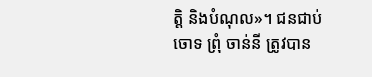ត្តិ និងបំណុល»។ ជនជាប់ចោទ ព្រុំ ចាន់នី ត្រូវបាន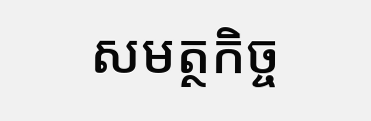សមត្ថកិច្ច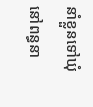នាំខ្លួនទៅឃុំនៅពន្ធនា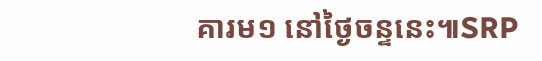គារម១ នៅថ្ងៃចន្ទនេះ៕SRP